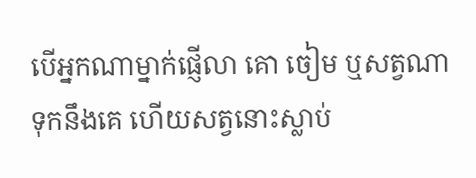បើអ្នកណាម្នាក់ផ្ញើលា គោ ចៀម ឬសត្វណាទុកនឹងគេ ហើយសត្វនោះស្លាប់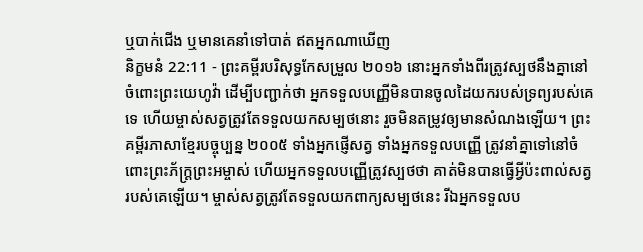ឬបាក់ជើង ឬមានគេនាំទៅបាត់ ឥតអ្នកណាឃើញ
និក្ខមនំ 22:11 - ព្រះគម្ពីរបរិសុទ្ធកែសម្រួល ២០១៦ នោះអ្នកទាំងពីរត្រូវស្បថនឹងគ្នានៅចំពោះព្រះយេហូវ៉ា ដើម្បីបញ្ជាក់ថា អ្នកទទួលបញ្ញើមិនបានចូលដៃយករបស់ទ្រព្យរបស់គេទេ ហើយម្ចាស់សត្វត្រូវតែទទួលយកសម្បថនោះ រួចមិនតម្រូវឲ្យមានសំណងឡើយ។ ព្រះគម្ពីរភាសាខ្មែរបច្ចុប្បន្ន ២០០៥ ទាំងអ្នកផ្ញើសត្វ ទាំងអ្នកទទួលបញ្ញើ ត្រូវនាំគ្នាទៅនៅចំពោះព្រះភ័ក្ត្រព្រះអម្ចាស់ ហើយអ្នកទទួលបញ្ញើត្រូវស្បថថា គាត់មិនបានធ្វើអ្វីប៉ះពាល់សត្វរបស់គេឡើយ។ ម្ចាស់សត្វត្រូវតែទទួលយកពាក្យសម្បថនេះ រីឯអ្នកទទួលប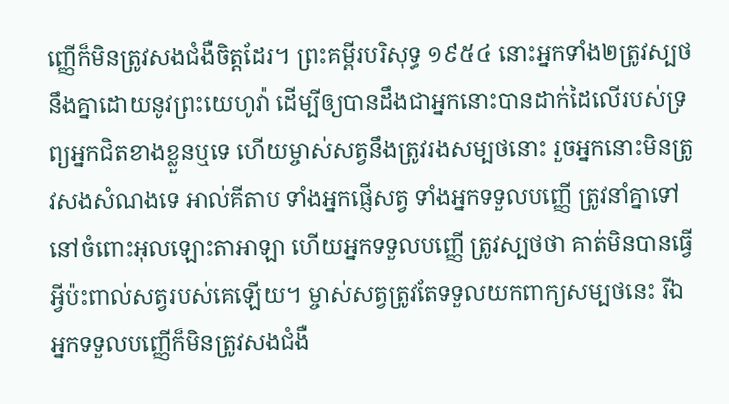ញ្ញើក៏មិនត្រូវសងជំងឺចិត្តដែរ។ ព្រះគម្ពីរបរិសុទ្ធ ១៩៥៤ នោះអ្នកទាំង២ត្រូវស្បថនឹងគ្នាដោយនូវព្រះយេហូវ៉ា ដើម្បីឲ្យបានដឹងជាអ្នកនោះបានដាក់ដៃលើរបស់ទ្រព្យអ្នកជិតខាងខ្លួនឬទេ ហើយម្ចាស់សត្វនឹងត្រូវរងសម្បថនោះ រួចអ្នកនោះមិនត្រូវសងសំណងទេ អាល់គីតាប ទាំងអ្នកផ្ញើសត្វ ទាំងអ្នកទទួលបញ្ញើ ត្រូវនាំគ្នាទៅ នៅចំពោះអុលឡោះតាអាឡា ហើយអ្នកទទួលបញ្ញើ ត្រូវស្បថថា គាត់មិនបានធ្វើអ្វីប៉ះពាល់សត្វរបស់គេឡើយ។ ម្ចាស់សត្វត្រូវតែទទួលយកពាក្យសម្បថនេះ រីឯអ្នកទទួលបញ្ញើក៏មិនត្រូវសងជំងឺ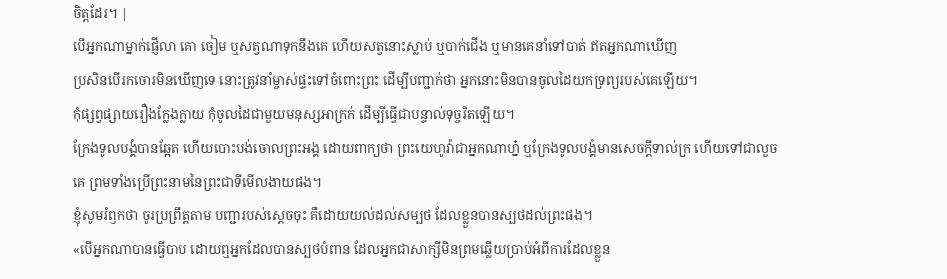ចិត្តដែរ។ |
បើអ្នកណាម្នាក់ផ្ញើលា គោ ចៀម ឬសត្វណាទុកនឹងគេ ហើយសត្វនោះស្លាប់ ឬបាក់ជើង ឬមានគេនាំទៅបាត់ ឥតអ្នកណាឃើញ
ប្រសិនបើរកចោរមិនឃើញទេ នោះត្រូវនាំម្ចាស់ផ្ទះទៅចំពោះព្រះ ដើម្បីបញ្ជាក់ថា អ្នកនោះមិនបានចូលដៃយកទ្រព្យរបស់គេឡើយ។
កុំផ្សព្វផ្សាយរឿងក្លែងក្លាយ កុំចូលដៃជាមួយមនុស្សអាក្រក់ ដើម្បីធ្វើជាបន្ទាល់ទុច្ចរិតឡើយ។
ក្រែងទូលបង្គំបានឆ្អែត ហើយបោះបង់ចោលព្រះអង្គ ដោយពាក្យថា ព្រះយេហូវ៉ាជាអ្នកណាហ្ន៎ ឬក្រែងទូលបង្គំមានសេចក្ដីទាល់ក្រ ហើយទៅជាលួចគេ ព្រមទាំងប្រើព្រះនាមនៃព្រះជាទីមើលងាយផង។
ខ្ញុំសូមរំឭកថា ចូរប្រព្រឹត្តតាម បញ្ជារបស់ស្តេចចុះ គឺដោយយល់ដល់សម្បថ ដែលខ្លួនបានស្បថដល់ព្រះផង។
«បើអ្នកណាបានធ្វើបាប ដោយឮអ្នកដែលបានស្បថបំពាន ដែលអ្នកជាសាក្សីមិនព្រមឆ្លើយប្រាប់អំពីការដែលខ្លួន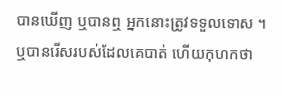បានឃើញ ឬបានឮ អ្នកនោះត្រូវទទួលទោស ។
ឬបានរើសរបស់ដែលគេបាត់ ហើយកុហកថា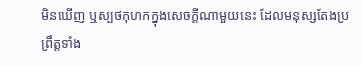មិនឃើញ ឬស្បថកុហកក្នុងសេចក្ដីណាមួយនេះ ដែលមនុស្សតែងប្រព្រឹត្តទាំង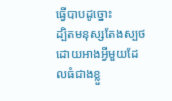ធ្វើបាបដូច្នោះ
ដ្បិតមនុស្សតែងស្បថដោយអាងអ្វីមួយដែលធំជាងខ្លួ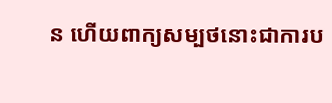ន ហើយពាក្យសម្បថនោះជាការប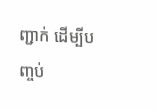ញ្ជាក់ ដើម្បីបញ្ចប់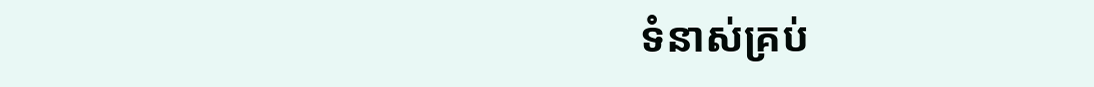ទំនាស់គ្រប់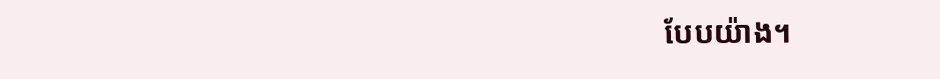បែបយ៉ាង។